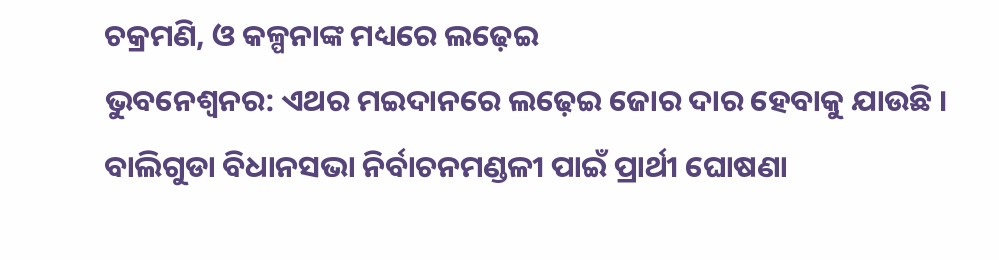ଚକ୍ରମଣି, ଓ କଳ୍ପନାଙ୍କ ମଧ୍ୟରେ ଲଢ଼େଇ
ଭୁବନେଶ୍ୱନର: ଏଥର ମଇଦାନରେ ଲଢ଼େଇ ଜୋର ଦାର ହେବାକୁ ଯାଉଛି । ବାଲିଗୁଡା ବିଧାନସଭା ନିର୍ବାଚନମଣ୍ଡଳୀ ପାଇଁ ପ୍ରାର୍ଥୀ ଘୋଷଣା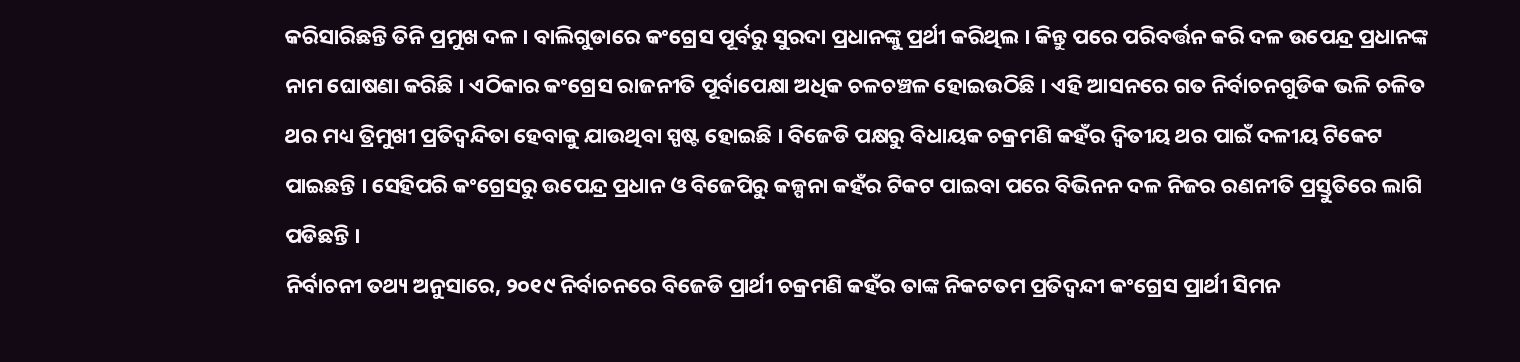କରିସାରିଛନ୍ତି ତିନି ପ୍ରମୁଖ ଦଳ । ବାଲିଗୁଡାରେ କଂଗ୍ରେସ ପୂର୍ବରୁ ସୁରଦା ପ୍ରଧାନଙ୍କୁ ପ୍ରର୍ଥୀ କରିଥିଲ । କିନ୍ତୁ ପରେ ପରିବର୍ତ୍ତନ କରି ଦଳ ଉପେନ୍ଦ୍ର ପ୍ରଧାନଙ୍କ ନାମ ଘୋଷଣା କରିଛି । ଏଠିକାର କଂଗ୍ରେସ ରାଜନୀତି ପୂର୍ବାପେକ୍ଷା ଅଧିକ ଚଳଚଞ୍ଚଳ ହୋଇଉଠିଛି । ଏହି ଆସନରେ ଗତ ନିର୍ବାଚନଗୁଡିକ ଭଳି ଚଳିତ ଥର ମଧ୍ୟ ତ୍ରିମୁଖୀ ପ୍ରତିଦ୍ୱନ୍ଦିତା ହେବାକୁ ଯାଉଥିବା ସ୍ପଷ୍ଟ ହୋଇଛି । ବିଜେଡି ପକ୍ଷରୁ ବିଧାୟକ ଚକ୍ରମଣି କହଁର ଦ୍ୱିତୀୟ ଥର ପାଇଁ ଦଳୀୟ ଟିକେଟ ପାଇଛନ୍ତି । ସେହିପରି କଂଗ୍ରେସରୁ ଉପେନ୍ଦ୍ର ପ୍ରଧାନ ଓ ବିଜେପିରୁ କଳ୍ପନା କହଁର ଟିକଟ ପାଇବା ପରେ ବିଭିନନ ଦଳ ନିଜର ରଣନୀତି ପ୍ରସ୍ତୁତିରେ ଲାଗି ପଡିଛନ୍ତି ।
ନିର୍ବାଚନୀ ତଥ୍ୟ ଅନୁସାରେ, ୨୦୧୯ ନିର୍ବାଚନରେ ବିଜେଡି ପ୍ରାର୍ଥୀ ଚକ୍ରମଣି କହଁର ତାଙ୍କ ନିକଟତମ ପ୍ରତିଦ୍ୱନ୍ଦୀ କଂଗ୍ରେସ ପ୍ରାର୍ଥୀ ସିମନ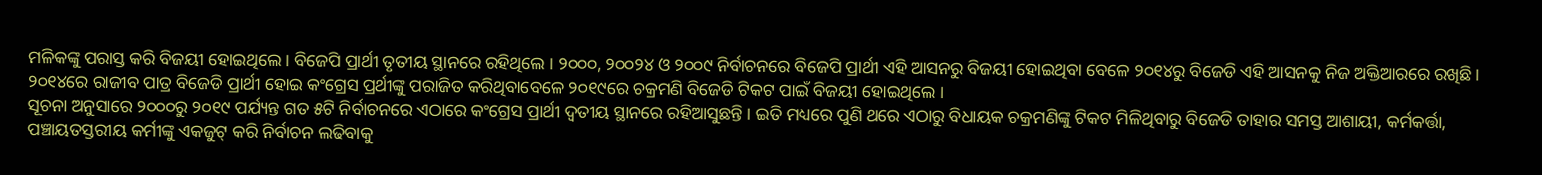ମଳିକଙ୍କୁ ପରାସ୍ତ କରି ବିଜୟୀ ହୋଇଥିଲେ । ବିଜେପି ପ୍ରାର୍ଥୀ ତୃତୀୟ ସ୍ଥାନରେ ରହିଥିଲେ । ୨୦୦୦, ୨୦୦୨୪ ଓ ୨୦୦୯ ନିର୍ବାଚନରେ ବିଜେପି ପ୍ରାର୍ଥୀ ଏହି ଆସନରୁ ବିଜୟୀ ହୋଇଥିବା ବେଳେ ୨୦୧୪ରୁ ବିଜେଡି ଏହି ଆସନକୁ ନିଜ ଅକ୍ତିଆରରେ ରଖିଛି । ୨୦୧୪ରେ ରାଜୀବ ପାତ୍ର ବିଜେଡି ପ୍ରାର୍ଥୀ ହୋଇ କଂଗ୍ରେସ ପ୍ରର୍ଥୀଙ୍କୁ ପରାଜିତ କରିଥିବାବେଳେ ୨୦୧୯ରେ ଚକ୍ରମଣି ବିଜେଡି ଟିକଟ ପାଇଁ ବିଜୟୀ ହୋଇଥିଲେ ।
ସୂଚନା ଅନୁସାରେ ୨୦୦୦ରୁ ୨୦୧୯ ପର୍ଯ୍ୟନ୍ତ ଗତ ୫ଟି ନିର୍ବାଚନରେ ଏଠାରେ କଂଗ୍ରେସ ପ୍ରାର୍ଥୀ ଦ୍ୱତୀୟ ସ୍ଥାନରେ ରହିଆସୁଛନ୍ତି । ଇତି ମଧ୍ୟରେ ପୁଣି ଥରେ ଏଠାରୁ ବିଧାୟକ ଚକ୍ରମଣିଙ୍କୁ ଟିକଟ ମିଳିଥିବାରୁ ବିଜେଡି ତାହାର ସମସ୍ତ ଆଶାୟୀ, କର୍ମକର୍ତ୍ତା, ପଞ୍ଚାୟତସ୍ତରୀୟ କର୍ମୀଙ୍କୁ ଏକଜୁଟ୍ କରି ନିର୍ବାଚନ ଲଢିବାକୁ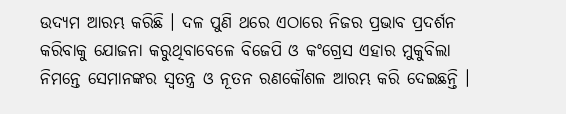ଉଦ୍ୟମ ଆରମ୍ଭ କରିଛି । ଦଳ ପୁଣି ଥରେ ଏଠାରେ ନିଜର ପ୍ରଭାବ ପ୍ରଦର୍ଶନ କରିବାକୁ ଯୋଜନା କରୁଥିବାବେଳେ ବିଜେପି ଓ କଂଗ୍ରେସ ଏହାର ମୁକୁବିଲା ନିମନ୍ତେ ସେମାନଙ୍କର ସ୍ୱତନ୍ତ୍ର ଓ ନୂତନ ରଣକୌଶଳ ଆରମ୍ଭ କରି ଦେଇଛନ୍ତି ।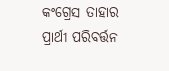କଂଗ୍ରେସ ତାହାର ପ୍ରାର୍ଥୀ ପରିବର୍ତ୍ତନ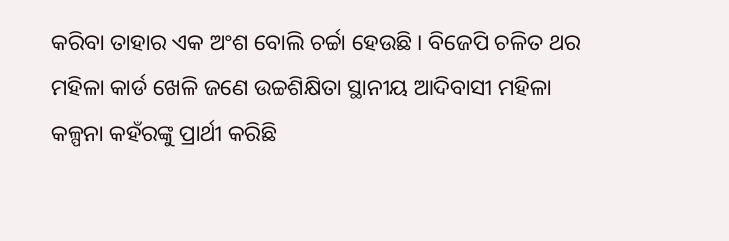କରିବା ତାହାର ଏକ ଅଂଶ ବୋଲି ଚର୍ଚ୍ଚା ହେଉଛି । ବିଜେପି ଚଳିତ ଥର ମହିଳା କାର୍ଡ ଖେଳି ଜଣେ ଉଚ୍ଚଶିକ୍ଷିତା ସ୍ଥାନୀୟ ଆଦିବାସୀ ମହିଳା କଳ୍ପନା କହଁରଙ୍କୁ ପ୍ରାର୍ଥୀ କରିଛି